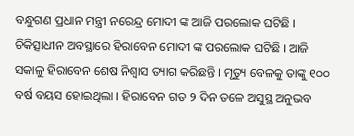ବନ୍ଧୁଗଣ ପ୍ରଧାନ ମନ୍ତ୍ରୀ ନରେନ୍ଦ୍ର ମୋଦୀ ଙ୍କ ଆଜି ପରଲୋକ ଘଟିଛି । ଚିକିତ୍ସାଧୀନ ଅବସ୍ଥାରେ ହିରାବେନ ମୋଦୀ ଙ୍କ ପରଲୋକ ଘଟିଛି । ଆଜି ସକାଳୁ ହିରାବେନ ଶେଷ ନିଶ୍ଵାସ ତ୍ୟାଗ କରିଛନ୍ତି । ମୃତ୍ୟୁ ବେଳକୁ ତାଙ୍କୁ ୧୦୦ ବର୍ଷ ବୟସ ହୋଇଥିଲା । ହିରାବେନ ଗତ ୨ ଦିନ ତଳେ ଅସୁସ୍ଥ ଅନୁଭବ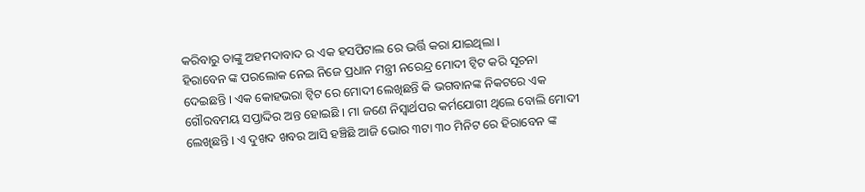କରିବାରୁ ତାଙ୍କୁ ଅହମଦାବାଦ ର ଏକ ହସପିଟାଲ ରେ ଭର୍ତ୍ତି କରା ଯାଇଥିଲା ।
ହିରାବେନ ଙ୍କ ପରଲୋକ ନେଇ ନିଜେ ପ୍ରଧାନ ମନ୍ତ୍ରୀ ନରେନ୍ଦ୍ର ମୋଦୀ ଟ୍ବିଟ କରି ସୂଚନା ଦେଇଛନ୍ତି । ଏକ କୋହଭରା ଟ୍ଵିଟ ରେ ମୋଦୀ ଲେଖିଛନ୍ତି କି ଭଗବାନଙ୍କ ନିକଟରେ ଏକ ଗୌରବମୟ ସପ୍ତାଦ୍ଦିର ଅନ୍ତ ହୋଇଛି । ମା ଜଣେ ନିସ୍ଵାର୍ଥପର କର୍ମଯୋଗୀ ଥିଲେ ବୋଲି ମୋଦୀ ଲେଖିଛନ୍ତି । ଏ ଦୁଖଦ ଖବର ଆସି ହଞ୍ଚିଛି ଆଜି ଭୋର ୩ଟା ୩୦ ମିନିଟ ରେ ହିରାବେନ ଙ୍କ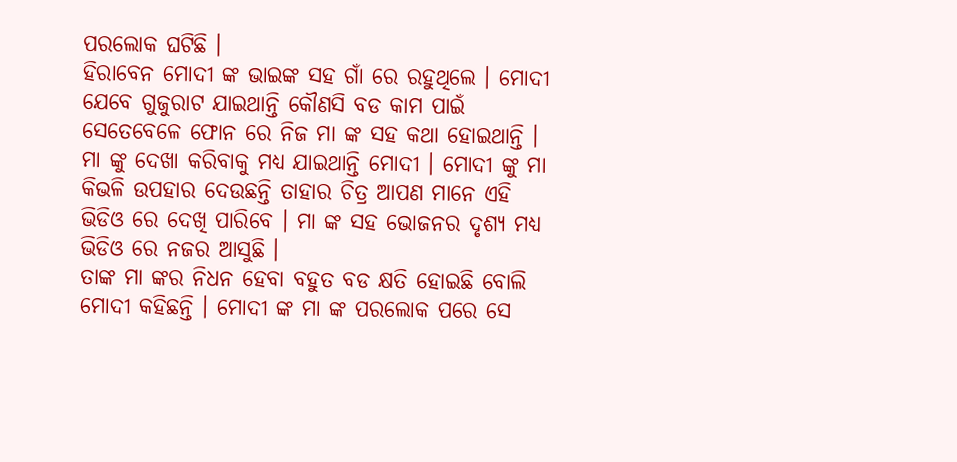ପରଲୋକ ଘଟିଛି ।
ହିରାବେନ ମୋଦୀ ଙ୍କ ଭାଇଙ୍କ ସହ ଗାଁ ରେ ରହୁଥିଲେ । ମୋଦୀ ଯେବେ ଗୁଜୁରାଟ ଯାଇଥାନ୍ତି କୌଣସି ବଡ କାମ ପାଇଁ ସେତେବେଳେ ଫୋନ ରେ ନିଜ ମା ଙ୍କ ସହ କଥା ହୋଇଥାନ୍ତି । ମା ଙ୍କୁ ଦେଖା କରିବାକୁ ମଧ୍ୟ ଯାଇଥାନ୍ତି ମୋଦୀ । ମୋଦୀ ଙ୍କୁ ମା କିଭଳି ଉପହାର ଦେଉଛନ୍ତି ତାହାର ଚିତ୍ର ଆପଣ ମାନେ ଏହି ଭିଡିଓ ରେ ଦେଖି ପାରିବେ । ମା ଙ୍କ ସହ ଭୋଜନର ଦୃଶ୍ୟ ମଧ୍ୟ ଭିଡିଓ ରେ ନଜର ଆସୁଛି ।
ତାଙ୍କ ମା ଙ୍କର ନିଧନ ହେବା ବହୁତ ବଡ କ୍ଷତି ହୋଇଛି ବୋଲି ମୋଦୀ କହିଛନ୍ତି । ମୋଦୀ ଙ୍କ ମା ଙ୍କ ପରଲୋକ ପରେ ସେ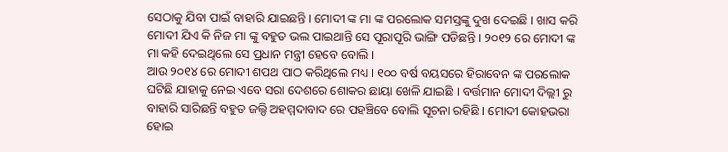ସେଠାକୁ ଯିବା ପାଇଁ ବାହାରି ଯାଇଛନ୍ତି । ମୋଦୀ ଙ୍କ ମା ଙ୍କ ପରଲୋକ ସମସ୍ତଙ୍କୁ ଦୁଖ ଦେଇଛି । ଖାସ କରି ମୋଦୀ ଯିଏ କି ନିଜ ମା ଙ୍କୁ ବହୁତ ଭଲ ପାଇଥାନ୍ତି ସେ ପୂରାପୂରି ଭାଙ୍ଗି ପଡିଛନ୍ତି । ୨୦୧୨ ରେ ମୋଦୀ ଙ୍କ ମା କହି ଦେଇଥିଲେ ସେ ପ୍ରଧାନ ମନ୍ତ୍ରୀ ହେବେ ବୋଲି ।
ଆଉ ୨୦୧୪ ରେ ମୋଦୀ ଶପଥ ପାଠ କରିଥିଲେ ମଧ୍ୟ । ୧୦୦ ବର୍ଷ ବୟସରେ ହିରାବେନ ଙ୍କ ପରଲୋକ ଘଟିଛି ଯାହାକୁ ନେଇ ଏବେ ସରା ଦେଶରେ ଶୋକର ଛାୟା ଖେଳି ଯାଇଛି । ବର୍ତ୍ତମାନ ମୋଦୀ ଦିଲ୍ଲୀ ରୁ ବାହାରି ସାରିଛନ୍ତି ବହୁତ ଜଲ୍ଦି ଅହମ୍ମଦାବାଦ ରେ ପହଞ୍ଚିବେ ବୋଲି ସୂଚନା ରହିଛି । ମୋଦୀ କୋହଭରା ହୋଇ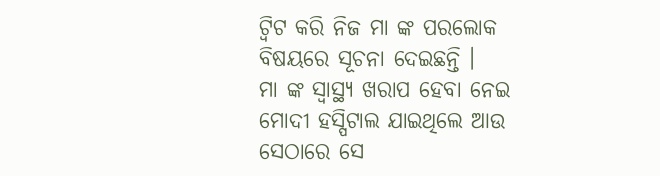ଟ୍ଵିଟ କରି ନିଜ ମା ଙ୍କ ପରଲୋକ ବିଷୟରେ ସୂଚନା ଦେଇଛନ୍ତି ।
ମା ଙ୍କ ସ୍ୱାସ୍ଥ୍ୟ ଖରାପ ହେବା ନେଇ ମୋଦୀ ହସ୍ପିଟାଲ ଯାଇଥିଲେ ଆଉ ସେଠାରେ ସେ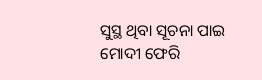ସୁସ୍ଥ ଥିବା ସୂଚନା ପାଇ ମୋଦୀ ଫେରି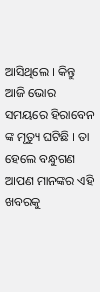ଆସିଥିଲେ । କିନ୍ତୁ ଆଜି ଭୋର ସମୟରେ ହିରାବେନ ଙ୍କ ମୃତ୍ୟୁ ଘଟିଛି । ତା ହେଲେ ବନ୍ଧୁଗଣ ଆପଣ ମାନଙ୍କର ଏହି ଖବରକୁ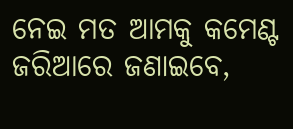ନେଇ ମତ ଆମକୁ କମେଣ୍ଟ ଜରିଆରେ ଜଣାଇବେ,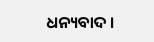ଧନ୍ୟବାଦ ।